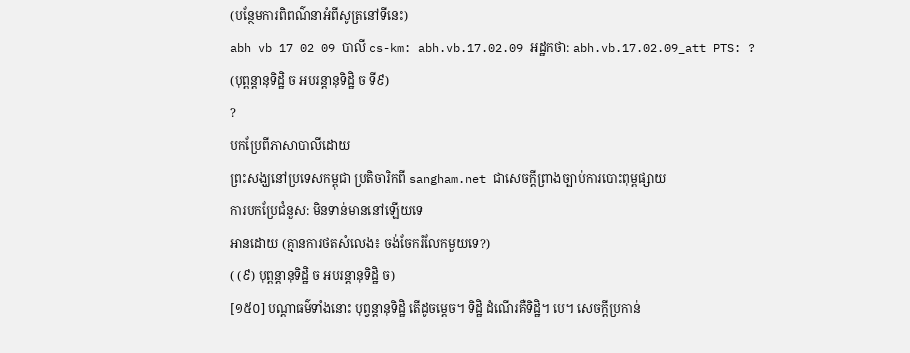(បន្ថែមការពិពណ៌នាអំពីសូត្រនៅទីនេះ)
abh vb 17 02 09 បាលី cs-km: abh.vb.17.02.09 អដ្ឋកថា: abh.vb.17.02.09_att PTS: ?
(បុព្ពន្តានុទិដ្ឋិ ច អបរន្តានុទិដ្ឋិ ច ទី៩)
?
បកប្រែពីភាសាបាលីដោយ
ព្រះសង្ឃនៅប្រទេសកម្ពុជា ប្រតិចារិកពី sangham.net ជាសេចក្តីព្រាងច្បាប់ការបោះពុម្ពផ្សាយ
ការបកប្រែជំនួស: មិនទាន់មាននៅឡើយទេ
អានដោយ (គ្មានការថតសំលេង៖ ចង់ចែករំលែកមួយទេ?)
( (៩) បុព្ពន្តានុទិដ្ឋិ ច អបរន្តានុទិដ្ឋិ ច)
[១៥០] បណ្តាធម៌ទាំងនោះ បុព្វន្តានុទិដ្ឋិ តើដូចម្តេច។ ទិដ្ឋិ ដំណើរគឺទិដ្ឋិ។ បេ។ សេចក្តីប្រកាន់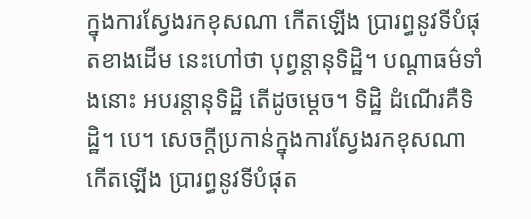ក្នុងការស្វែងរកខុសណា កើតឡើង ប្រារព្ធនូវទីបំផុតខាងដើម នេះហៅថា បុព្វន្តានុទិដ្ឋិ។ បណ្តាធម៌ទាំងនោះ អបរន្តានុទិដ្ឋិ តើដូចម្តេច។ ទិដ្ឋិ ដំណើរគឺទិដ្ឋិ។ បេ។ សេចក្តីប្រកាន់ក្នុងការស្វែងរកខុសណា កើតឡើង ប្រារព្ធនូវទីបំផុត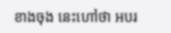ខាងចុង នេះហៅថា អបរ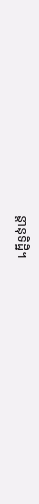ន្តានុទិដ្ឋិ។